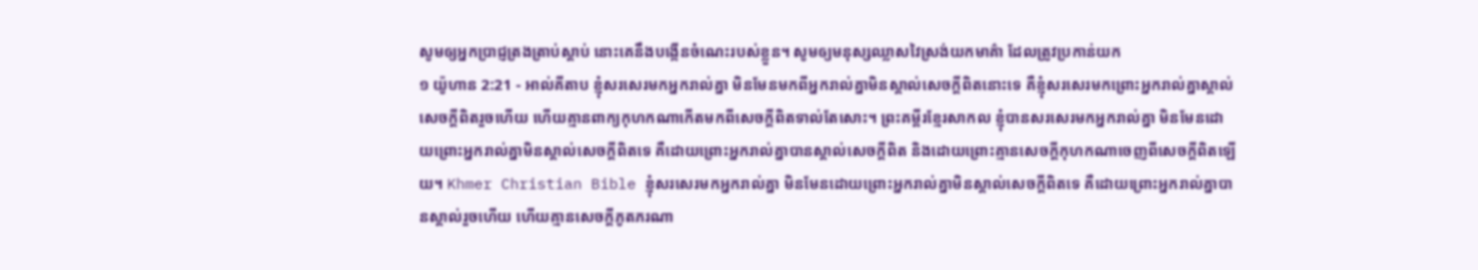សូមឲ្យអ្នកប្រាជ្ញត្រងត្រាប់ស្ដាប់ នោះគេនឹងបង្កើនចំណេះរបស់ខ្លួន។ សូមឲ្យមនុស្សឈ្លាសវៃស្រង់យកមាគ៌ា ដែលត្រូវប្រកាន់យក
១ យ៉ូហាន 2:21 - អាល់គីតាប ខ្ញុំសរសេរមកអ្នករាល់គ្នា មិនមែនមកពីអ្នករាល់គ្នាមិនស្គាល់សេចក្ដីពិតនោះទេ គឺខ្ញុំសរសេរមកព្រោះអ្នករាល់គ្នាស្គាល់សេចក្ដីពិតរួចហើយ ហើយគ្មានពាក្យកុហកណាកើតមកពីសេចក្ដីពិតទាល់តែសោះ។ ព្រះគម្ពីរខ្មែរសាកល ខ្ញុំបានសរសេរមកអ្នករាល់គ្នា មិនមែនដោយព្រោះអ្នករាល់គ្នាមិនស្គាល់សេចក្ដីពិតទេ គឺដោយព្រោះអ្នករាល់គ្នាបានស្គាល់សេចក្ដីពិត និងដោយព្រោះគ្មានសេចក្ដីកុហកណាចេញពីសេចក្ដីពិតឡើយ។ Khmer Christian Bible ខ្ញុំសរសេរមកអ្នករាល់គ្នា មិនមែនដោយព្រោះអ្នករាល់គ្នាមិនស្គាល់សេចក្ដីពិតទេ គឺដោយព្រោះអ្នករាល់គ្នាបានស្គាល់រួចហើយ ហើយគ្មានសេចក្ដីភូតភរណា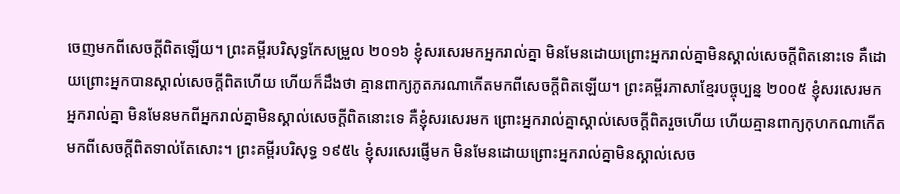ចេញមកពីសេចក្ដីពិតឡើយ។ ព្រះគម្ពីរបរិសុទ្ធកែសម្រួល ២០១៦ ខ្ញុំសរសេរមកអ្នករាល់គ្នា មិនមែនដោយព្រោះអ្នករាល់គ្នាមិនស្គាល់សេចក្ដីពិតនោះទេ គឺដោយព្រោះអ្នកបានស្គាល់សេចក្ដីពិតហើយ ហើយក៏ដឹងថា គ្មានពាក្យភូតភរណាកើតមកពីសេចក្ដីពិតឡើយ។ ព្រះគម្ពីរភាសាខ្មែរបច្ចុប្បន្ន ២០០៥ ខ្ញុំសរសេរមកអ្នករាល់គ្នា មិនមែនមកពីអ្នករាល់គ្នាមិនស្គាល់សេចក្ដីពិតនោះទេ គឺខ្ញុំសរសេរមក ព្រោះអ្នករាល់គ្នាស្គាល់សេចក្ដីពិតរួចហើយ ហើយគ្មានពាក្យកុហកណាកើតមកពីសេចក្ដីពិតទាល់តែសោះ។ ព្រះគម្ពីរបរិសុទ្ធ ១៩៥៤ ខ្ញុំសរសេរផ្ញើមក មិនមែនដោយព្រោះអ្នករាល់គ្នាមិនស្គាល់សេច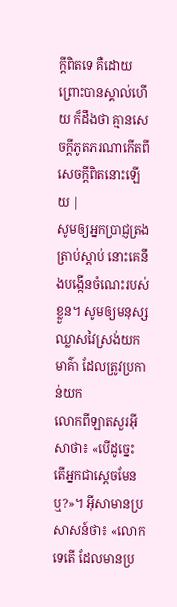ក្ដីពិតទេ គឺដោយព្រោះបានស្គាល់ហើយ ក៏ដឹងថា គ្មានសេចក្ដីភូតភរណាកើតពីសេចក្ដីពិតនោះឡើយ |
សូមឲ្យអ្នកប្រាជ្ញត្រងត្រាប់ស្ដាប់ នោះគេនឹងបង្កើនចំណេះរបស់ខ្លួន។ សូមឲ្យមនុស្សឈ្លាសវៃស្រង់យកមាគ៌ា ដែលត្រូវប្រកាន់យក
លោកពីឡាតសួរអ៊ីសាថា៖ «បើដូច្នេះ តើអ្នកជាស្ដេចមែនឬ?»។ អ៊ីសាមានប្រសាសន៍ថា៖ «លោកទេតើ ដែលមានប្រ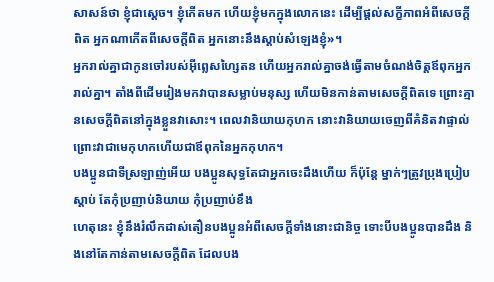សាសន៍ថា ខ្ញុំជាស្ដេច។ ខ្ញុំកើតមក ហើយខ្ញុំមកក្នុងលោកនេះ ដើម្បីផ្ដល់សក្ខីភាពអំពីសេចក្ដីពិត អ្នកណាកើតពីសេចក្ដីពិត អ្នកនោះនឹងស្ដាប់សំឡេងខ្ញុំ»។
អ្នករាល់គ្នាជាកូនចៅរបស់អ៊ីព្លេសហ្សៃតន ហើយអ្នករាល់គ្នាចង់ធ្វើតាមចំណង់ចិត្ដឪពុកអ្នករាល់គ្នា។ តាំងពីដើមរៀងមកវាបានសម្លាប់មនុស្ស ហើយមិនកាន់តាមសេចក្ដីពិតទេ ព្រោះគ្មានសេចក្ដីពិតនៅក្នុងខ្លួនវាសោះ។ ពេលវានិយាយកុហក នោះវានិយាយចេញពីគំនិតវាផ្ទាល់ ព្រោះវាជាមេកុហកហើយជាឪពុកនៃអ្នកកុហក។
បងប្អូនជាទីស្រឡាញ់អើយ បងប្អូនសុទ្ធតែជាអ្នកចេះដឹងហើយ ក៏ប៉ុន្ដែ ម្នាក់ៗត្រូវប្រុងប្រៀបស្ដាប់ តែកុំប្រញាប់និយាយ កុំប្រញាប់ខឹង
ហេតុនេះ ខ្ញុំនឹងរំលឹកដាស់តឿនបងប្អូនអំពីសេចក្ដីទាំងនោះជានិច្ច ទោះបីបងប្អូនបានដឹង និងនៅតែកាន់តាមសេចក្ដីពិត ដែលបង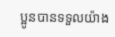ប្អូនបានទទួលយ៉ាង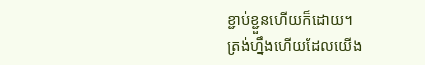ខ្ជាប់ខ្ជួនហើយក៏ដោយ។
ត្រង់ហ្នឹងហើយដែលយើង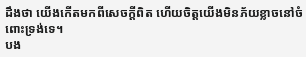ដឹងថា យើងកើតមកពីសេចក្ដីពិត ហើយចិត្ដយើងមិនភ័យខ្លាចនៅចំពោះទ្រង់ទេ។
បង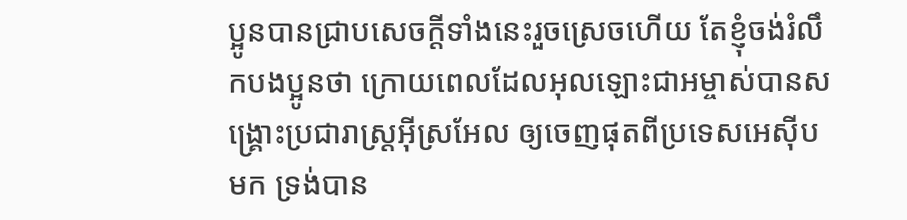ប្អូនបានជ្រាបសេចក្ដីទាំងនេះរួចស្រេចហើយ តែខ្ញុំចង់រំលឹកបងប្អូនថា ក្រោយពេលដែលអុលឡោះជាអម្ចាស់បានសង្គ្រោះប្រជារាស្ដ្រអ៊ីស្រអែល ឲ្យចេញផុតពីប្រទេសអេស៊ីបមក ទ្រង់បាន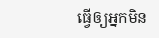ធ្វើឲ្យអ្នកមិន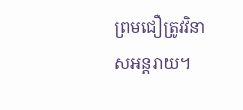ព្រមជឿត្រូវវិនាសអន្ដរាយ។